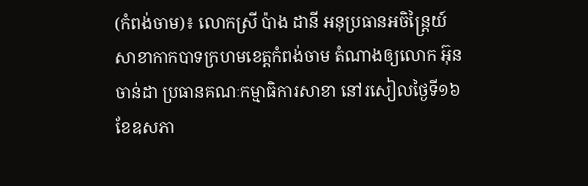(កំពង់ចាម)៖ លោកស្រី ប៉ាង ដានី អនុប្រធានអចិន្ត្រៃយ៍សាខាកាកបាទក្រហមខេត្តកំពង់ចាម តំណាងឲ្យលោក អ៊ុន ចាន់ដា ប្រធានគណៈកម្មាធិការសាខា នៅរសៀលថ្ងៃទី១៦ ខែឧសភា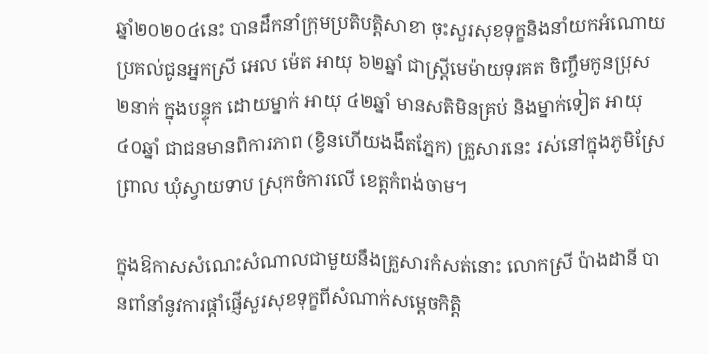ឆ្នាំ២០២០៤នេះ បានដឹកនាំក្រុមប្រតិបត្តិសាខា ចុះសួរសុខទុក្ខនិងនាំយកអំណោយប្រគល់ជូនអ្នកស្រី អេល ម៉េត អាយុ ៦២ឆ្នាំ ជាស្ត្រីមេម៉ាយទុរគត ចិញ្ចឹមកូនប្រុស ២នាក់ ក្នុងបន្ទុក ដោយម្នាក់ អាយុ ៤២ឆ្នាំ មានសតិមិនគ្រប់ និងម្នាក់ទៀត អាយុ ៤០ឆ្នាំ ជាជនមានពិការភាព (ខ្វិនហើយងងឹតភ្នែក) គ្រួសារនេះ រស់នៅក្នុងភូមិស្រែព្រាល ឃុំស្វាយទាប ស្រុកចំការលើ ខេត្តកំពង់ចាម។

ក្នុងឱកាសសំណេះសំណាលជាមួយនឹងគ្រួសារកំសត់នោះ លោកស្រី ប៉ាងដានី បានពាំនាំនូវការផ្ដាំផ្ញើសួរសុខទុក្ខពីសំណាក់សម្ដេចកិត្តិ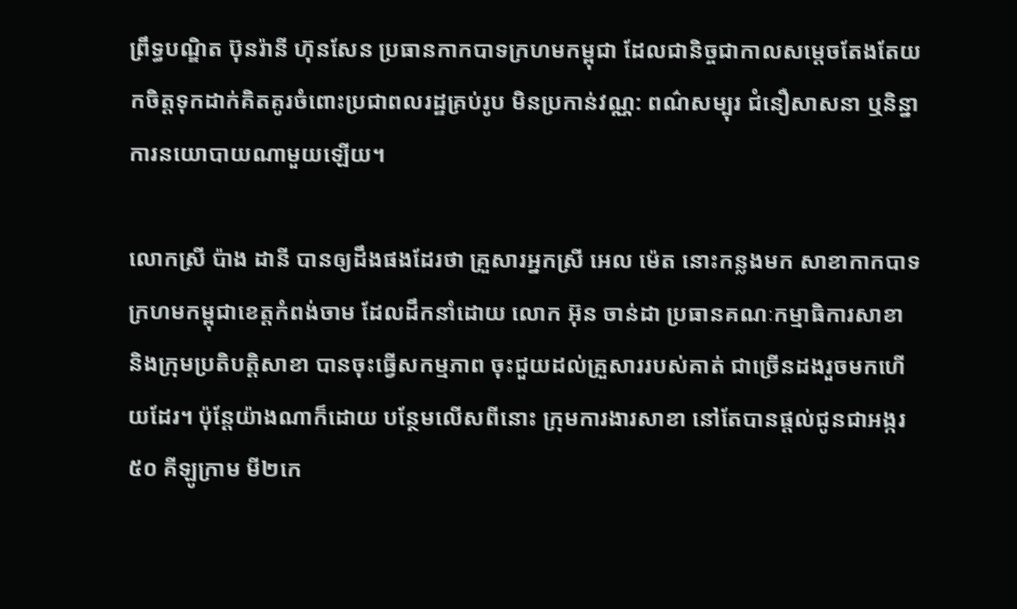ព្រឹទ្ធបណ្ឌិត ប៊ុនរ៉ានី ហ៊ុនសែន ប្រធានកាកបាទក្រហមកម្ពុជា ដែលជានិច្ចជាកាលសម្តេចតែងតែយកចិត្តទុកដាក់គិតគូរចំពោះប្រជាពលរដ្ឋគ្រប់រូប មិនប្រកាន់វណ្ណ: ពណ៌សម្បុរ ជំនឿសាសនា ឬនិន្នាការនយោបាយណាមួយឡើយ។

លោកស្រី ប៉ាង ដានី បានឲ្យដឹងផងដែរថា គ្រួសារអ្នកស្រី អេល ម៉េត នោះកន្លងមក សាខាកាកបាទក្រហមកម្ពុជាខេត្តកំពង់ចាម ដែលដឹកនាំដោយ លោក អ៊ុន ចាន់ដា ប្រធានគណៈកម្មាធិការសាខា និងក្រុមប្រតិបត្តិសាខា បានចុះធ្វើសកម្មភាព ចុះជួយដល់គ្រួសាររបស់គាត់ ជាច្រើនដងរួចមកហើយដែរ។ ប៉ុន្តែយ៉ាងណាក៏ដោយ បន្ថែមលើសពីនោះ ក្រុមការងារសាខា នៅតែបានផ្តល់ជូនជាអង្ករ ៥០ គីឡូក្រាម មី២កេ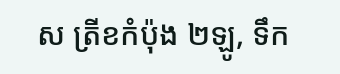ស ត្រីខកំប៉ុង ២ឡូ, ទឹក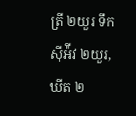ត្រី ២យួរ ទឹកស៊ីអ៉ីវ ២យួរ, ឃីត ២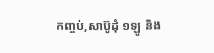កញ្ចប់,សាប៊ូដុំ ១ឡូ និង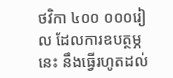ថវិកា ៤០០ ០០០រៀល ដែលការឧបត្ថម្ភនេះ នឹងធ្វើរហូតដល់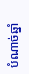បំណាច់ឆ្នាំ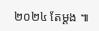២០២៤ តែម្តង ៕